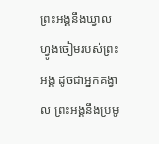ព្រះអង្គនឹងឃ្វាលហ្វូងចៀមរបស់ព្រះអង្គ ដូចជាអ្នកគង្វាល ព្រះអង្គនឹងប្រមូ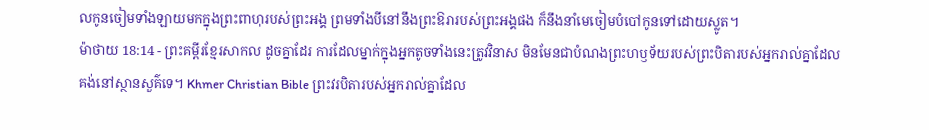លកូនចៀមទាំងឡាយមកក្នុងព្រះពាហុរបស់ព្រះអង្គ ព្រមទាំងបីនៅនឹងព្រះឱរារបស់ព្រះអង្គផង ក៏នឹងនាំមេចៀមបំបៅកូនទៅដោយស្លូត។
ម៉ាថាយ 18:14 - ព្រះគម្ពីរខ្មែរសាកល ដូចគ្នាដែរ ការដែលម្នាក់ក្នុងអ្នកតូចទាំងនេះត្រូវវិនាស មិនមែនជាបំណងព្រះហឫទ័យរបស់ព្រះបិតារបស់អ្នករាល់គ្នាដែលគង់នៅស្ថានសួគ៌ទេ។ Khmer Christian Bible ព្រះវរបិតារបស់អ្នករាល់គ្នាដែល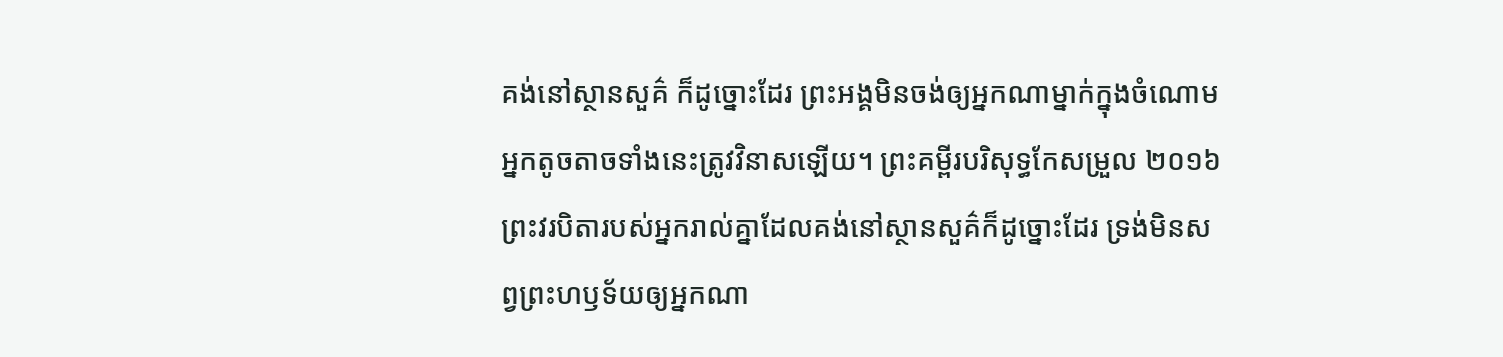គង់នៅស្ថានសួគ៌ ក៏ដូច្នោះដែរ ព្រះអង្គមិនចង់ឲ្យអ្នកណាម្នាក់ក្នុងចំណោមអ្នកតូចតាចទាំងនេះត្រូវវិនាសឡើយ។ ព្រះគម្ពីរបរិសុទ្ធកែសម្រួល ២០១៦ ព្រះវរបិតារបស់អ្នករាល់គ្នាដែលគង់នៅស្ថានសួគ៌ក៏ដូច្នោះដែរ ទ្រង់មិនសព្វព្រះហឫទ័យឲ្យអ្នកណា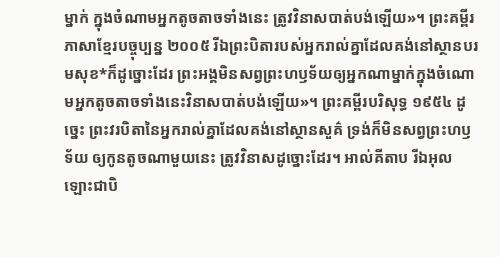ម្នាក់ ក្នុងចំណាមអ្នកតូចតាចទាំងនេះ ត្រូវវិនាសបាត់បង់ឡើយ»។ ព្រះគម្ពីរភាសាខ្មែរបច្ចុប្បន្ន ២០០៥ រីឯព្រះបិតារបស់អ្នករាល់គ្នាដែលគង់នៅស្ថានបរមសុខ*ក៏ដូច្នោះដែរ ព្រះអង្គមិនសព្វព្រះហឫទ័យឲ្យអ្នកណាម្នាក់ក្នុងចំណោមអ្នកតូចតាចទាំងនេះវិនាសបាត់បង់ឡើយ»។ ព្រះគម្ពីរបរិសុទ្ធ ១៩៥៤ ដូច្នេះ ព្រះវរបិតានៃអ្នករាល់គ្នាដែលគង់នៅស្ថានសួគ៌ ទ្រង់ក៏មិនសព្វព្រះហឫទ័យ ឲ្យកូនតូចណាមួយនេះ ត្រូវវិនាសដូច្នោះដែរ។ អាល់គីតាប រីឯអុលឡោះជាបិ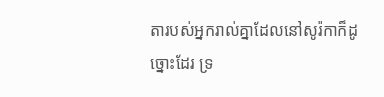តារបស់អ្នករាល់គ្នាដែលនៅសូរ៉កាក៏ដូច្នោះដែរ ទ្រ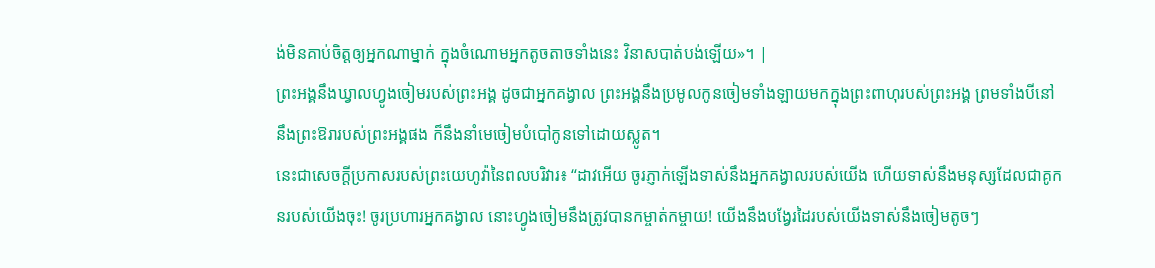ង់មិនគាប់ចិត្តឲ្យអ្នកណាម្នាក់ ក្នុងចំណោមអ្នកតូចតាចទាំងនេះ វិនាសបាត់បង់ឡើយ»។ |
ព្រះអង្គនឹងឃ្វាលហ្វូងចៀមរបស់ព្រះអង្គ ដូចជាអ្នកគង្វាល ព្រះអង្គនឹងប្រមូលកូនចៀមទាំងឡាយមកក្នុងព្រះពាហុរបស់ព្រះអង្គ ព្រមទាំងបីនៅនឹងព្រះឱរារបស់ព្រះអង្គផង ក៏នឹងនាំមេចៀមបំបៅកូនទៅដោយស្លូត។
នេះជាសេចក្ដីប្រកាសរបស់ព្រះយេហូវ៉ានៃពលបរិវារ៖ “ដាវអើយ ចូរភ្ញាក់ឡើងទាស់នឹងអ្នកគង្វាលរបស់យើង ហើយទាស់នឹងមនុស្សដែលជាគូកនរបស់យើងចុះ! ចូរប្រហារអ្នកគង្វាល នោះហ្វូងចៀមនឹងត្រូវបានកម្ចាត់កម្ចាយ! យើងនឹងបង្វែរដៃរបស់យើងទាស់នឹងចៀមតូចៗ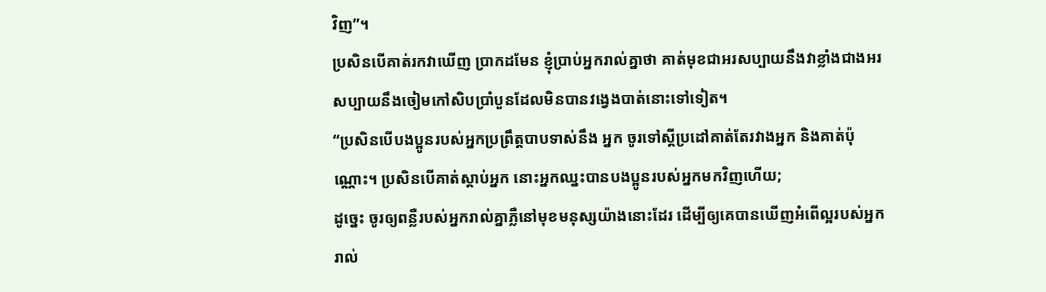វិញ”។
ប្រសិនបើគាត់រកវាឃើញ ប្រាកដមែន ខ្ញុំប្រាប់អ្នករាល់គ្នាថា គាត់មុខជាអរសប្បាយនឹងវាខ្លាំងជាងអរសប្បាយនឹងចៀមកៅសិបប្រាំបួនដែលមិនបានវង្វេងបាត់នោះទៅទៀត។
“ប្រសិនបើបងប្អូនរបស់អ្នកប្រព្រឹត្តបាបទាស់នឹង អ្នក ចូរទៅស្ដីប្រដៅគាត់តែរវាងអ្នក និងគាត់ប៉ុណ្ណោះ។ ប្រសិនបើគាត់ស្ដាប់អ្នក នោះអ្នកឈ្នះបានបងប្អូនរបស់អ្នកមកវិញហើយ;
ដូច្នេះ ចូរឲ្យពន្លឺរបស់អ្នករាល់គ្នាភ្លឺនៅមុខមនុស្សយ៉ាងនោះដែរ ដើម្បីឲ្យគេបានឃើញអំពើល្អរបស់អ្នករាល់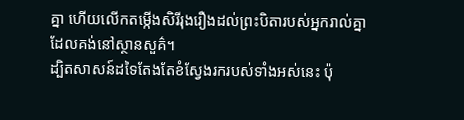គ្នា ហើយលើកតម្កើងសិរីរុងរឿងដល់ព្រះបិតារបស់អ្នករាល់គ្នាដែលគង់នៅស្ថានសួគ៌។
ដ្បិតសាសន៍ដទៃតែងតែខំស្វែងរករបស់ទាំងអស់នេះ ប៉ុ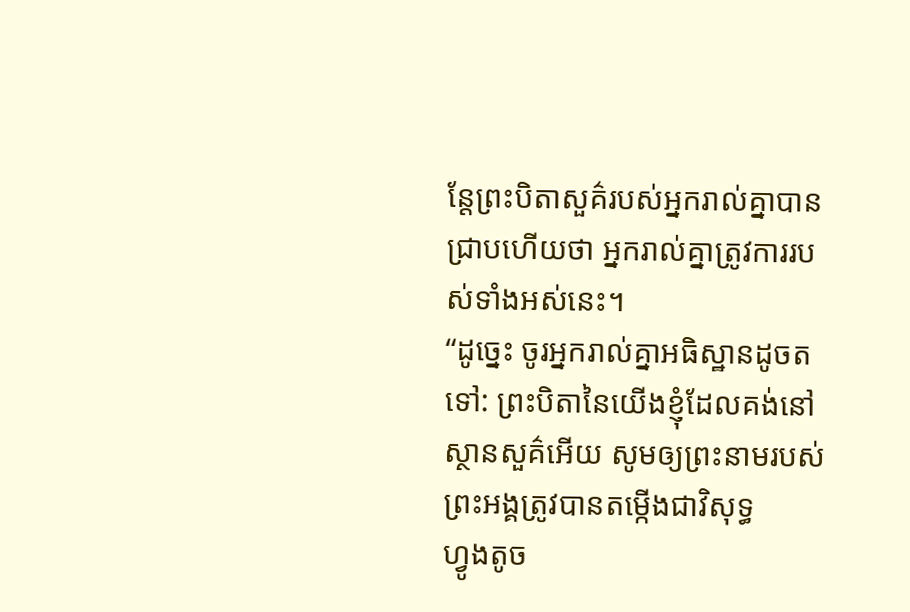ន្តែព្រះបិតាសួគ៌របស់អ្នករាល់គ្នាបានជ្រាបហើយថា អ្នករាល់គ្នាត្រូវការរបស់ទាំងអស់នេះ។
“ដូច្នេះ ចូរអ្នករាល់គ្នាអធិស្ឋានដូចតទៅ: ព្រះបិតានៃយើងខ្ញុំដែលគង់នៅស្ថានសួគ៌អើយ សូមឲ្យព្រះនាមរបស់ព្រះអង្គត្រូវបានតម្កើងជាវិសុទ្ធ
ហ្វូងតូច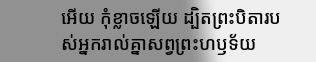អើយ កុំខ្លាចឡើយ ដ្បិតព្រះបិតារបស់អ្នករាល់គ្នាសព្វព្រះហឫទ័យ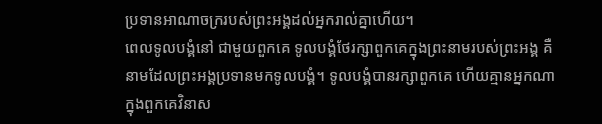ប្រទានអាណាចក្ររបស់ព្រះអង្គដល់អ្នករាល់គ្នាហើយ។
ពេលទូលបង្គំនៅ ជាមួយពួកគេ ទូលបង្គំថែរក្សាពួកគេក្នុងព្រះនាមរបស់ព្រះអង្គ គឺនាមដែលព្រះអង្គប្រទានមកទូលបង្គំ។ ទូលបង្គំបានរក្សាពួកគេ ហើយគ្មានអ្នកណាក្នុងពួកគេវិនាស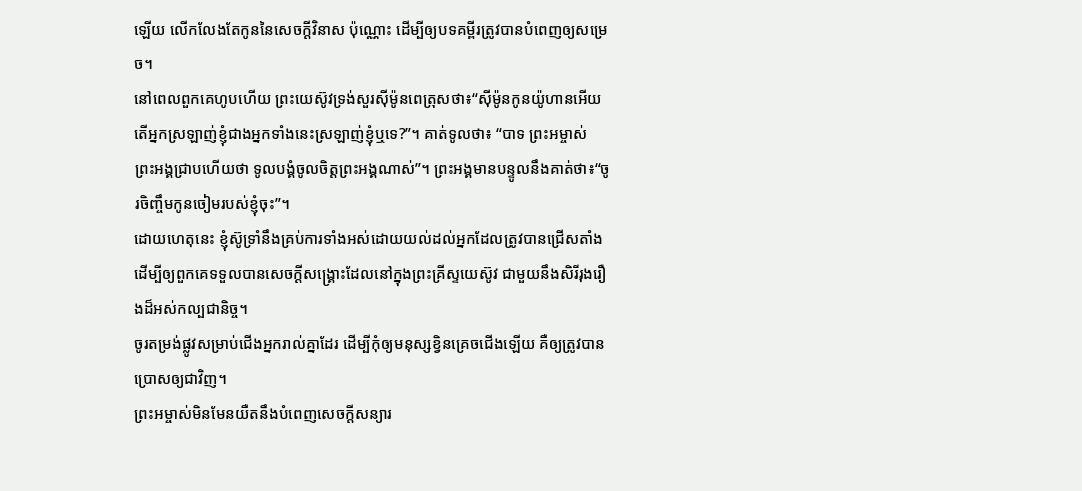ឡើយ លើកលែងតែកូននៃសេចក្ដីវិនាស ប៉ុណ្ណោះ ដើម្បីឲ្យបទគម្ពីរត្រូវបានបំពេញឲ្យសម្រេច។
នៅពេលពួកគេហូបហើយ ព្រះយេស៊ូវទ្រង់សួរស៊ីម៉ូនពេត្រុសថា៖“ស៊ីម៉ូនកូនយ៉ូហានអើយ តើអ្នកស្រឡាញ់ខ្ញុំជាងអ្នកទាំងនេះស្រឡាញ់ខ្ញុំឬទេ?”។ គាត់ទូលថា៖ “បាទ ព្រះអម្ចាស់ ព្រះអង្គជ្រាបហើយថា ទូលបង្គំចូលចិត្តព្រះអង្គណាស់”។ ព្រះអង្គមានបន្ទូលនឹងគាត់ថា៖“ចូរចិញ្ចឹមកូនចៀមរបស់ខ្ញុំចុះ”។
ដោយហេតុនេះ ខ្ញុំស៊ូទ្រាំនឹងគ្រប់ការទាំងអស់ដោយយល់ដល់អ្នកដែលត្រូវបានជ្រើសតាំង ដើម្បីឲ្យពួកគេទទួលបានសេចក្ដីសង្គ្រោះដែលនៅក្នុងព្រះគ្រីស្ទយេស៊ូវ ជាមួយនឹងសិរីរុងរឿងដ៏អស់កល្បជានិច្ច។
ចូរតម្រង់ផ្លូវសម្រាប់ជើងអ្នករាល់គ្នាដែរ ដើម្បីកុំឲ្យមនុស្សខ្វិនគ្រេចជើងឡើយ គឺឲ្យត្រូវបានប្រោសឲ្យជាវិញ។
ព្រះអម្ចាស់មិនមែនយឺតនឹងបំពេញសេចក្ដីសន្យារ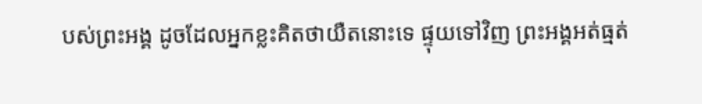បស់ព្រះអង្គ ដូចដែលអ្នកខ្លះគិតថាយឺតនោះទេ ផ្ទុយទៅវិញ ព្រះអង្គអត់ធ្មត់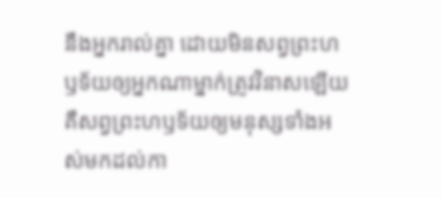នឹងអ្នករាល់គ្នា ដោយមិនសព្វព្រះហឫទ័យឲ្យអ្នកណាម្នាក់ត្រូវវិនាសឡើយ គឺសព្វព្រះហឫទ័យឲ្យមនុស្សទាំងអស់មកដល់កា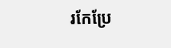រកែប្រែ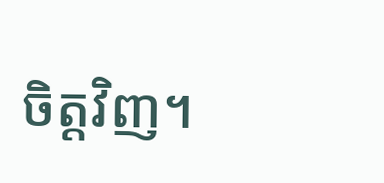ចិត្តវិញ។